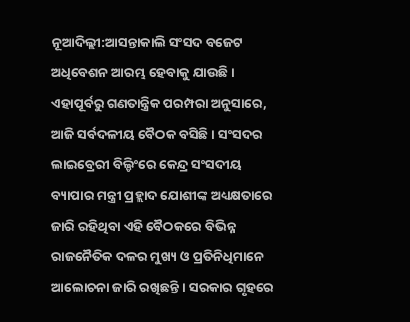ନୂଆଦିଲ୍ଲୀ:ଆସନ୍ତାକାଲି ସଂସଦ ବଜେଟ ଅଧିବେଶନ ଆରମ୍ଭ ହେବାକୁ ଯାଉଛି । ଏହାପୂର୍ବରୁ ଗଣତାନ୍ତ୍ରିକ ପରମ୍ପରା ଅନୁସାରେ, ଆଜି ସର୍ବଦଳୀୟ ବୈଠକ ବସିଛି । ସଂସଦର ଲାଇବ୍ରେରୀ ବିଲ୍ଡିଂରେ କେନ୍ଦ୍ର ସଂସଦୀୟ ବ୍ୟାପାର ମନ୍ତ୍ରୀ ପ୍ରହ୍ଲାଦ ଯୋଶୀଙ୍କ ଅଧ୍ୟକ୍ଷତାରେ ଜାରି ରହିଥିବା ଏହି ବୈଠକରେ ବିଭିନ୍ନ ରାଜନୈତିକ ଦଳର ମୁଖ୍ୟ ଓ ପ୍ରତିନିଧିମାନେ ଆଲୋଚନା ଜାରି ରଖିଛନ୍ତି । ସରକାର ଗୃହରେ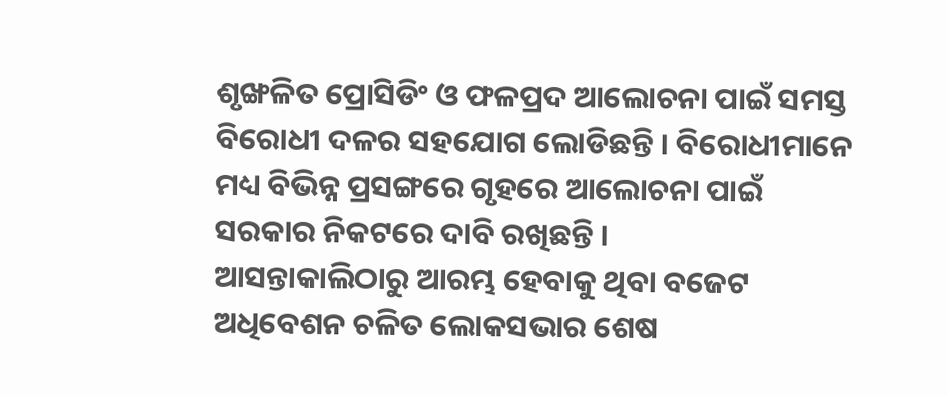ଶୃଙ୍ଖଳିତ ପ୍ରୋସିଡିଂ ଓ ଫଳପ୍ରଦ ଆଲୋଚନା ପାଇଁ ସମସ୍ତ ବିରୋଧୀ ଦଳର ସହଯୋଗ ଲୋଡିଛନ୍ତି । ବିରୋଧୀମାନେ ମଧ୍ୟ ବିଭିନ୍ନ ପ୍ରସଙ୍ଗରେ ଗୃହରେ ଆଲୋଚନା ପାଇଁ ସରକାର ନିକଟରେ ଦାବି ରଖିଛନ୍ତି ।
ଆସନ୍ତାକାଲିଠାରୁ ଆରମ୍ଭ ହେବାକୁ ଥିବା ବଜେଟ ଅଧିବେଶନ ଚଳିତ ଲୋକସଭାର ଶେଷ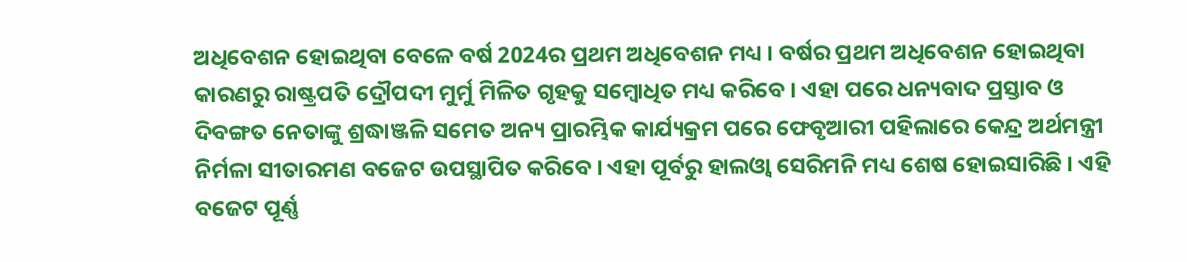ଅଧିବେଶନ ହୋଇଥିବା ବେଳେ ବର୍ଷ 2024ର ପ୍ରଥମ ଅଧିବେଶନ ମଧ୍ୟ । ବର୍ଷର ପ୍ରଥମ ଅଧିବେଶନ ହୋଇଥିବା କାରଣରୁ ରାଷ୍ଟ୍ରପତି ଦ୍ରୌପଦୀ ମୁର୍ମୁ ମିଳିତ ଗୃହକୁ ସମ୍ବୋଧିତ ମଧ୍ୟ କରିବେ । ଏହା ପରେ ଧନ୍ୟବାଦ ପ୍ରସ୍ତାବ ଓ ଦିବଙ୍ଗତ ନେତାଙ୍କୁ ଶ୍ରଦ୍ଧାଞ୍ଜଳି ସମେତ ଅନ୍ୟ ପ୍ରାରମ୍ଭିକ କାର୍ଯ୍ୟକ୍ରମ ପରେ ଫେବୃଆରୀ ପହିଲାରେ କେନ୍ଦ୍ର ଅର୍ଥମନ୍ତ୍ରୀ ନିର୍ମଳା ସୀତାରମଣ ବଜେଟ ଉପସ୍ଥାପିତ କରିବେ । ଏହା ପୂର୍ବରୁ ହାଲଓ୍ବା ସେରିମନି ମଧ୍ୟ ଶେଷ ହୋଇସାରିଛି । ଏହି ବଜେଟ ପୂର୍ଣ୍ଣ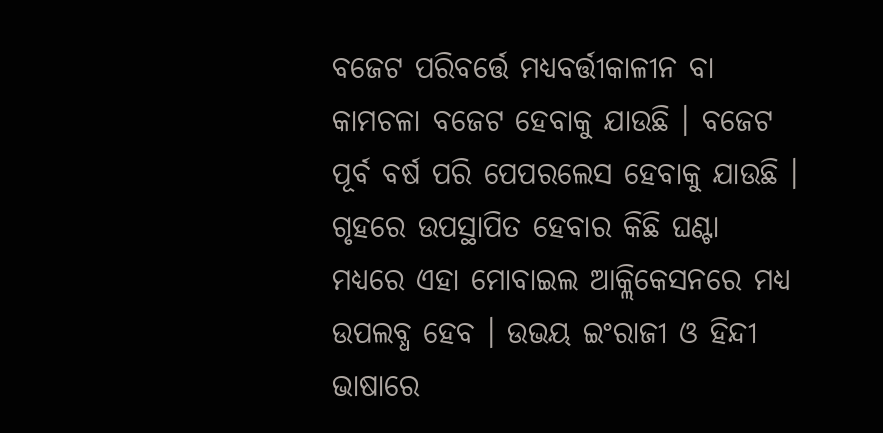ବଜେଟ ପରିବର୍ତ୍ତେ ମଧ୍ୟବର୍ତ୍ତୀକାଳୀନ ବା କାମଚଳା ବଜେଟ ହେବାକୁ ଯାଉଛି । ବଜେଟ ପୂର୍ବ ବର୍ଷ ପରି ପେପରଲେସ ହେବାକୁ ଯାଉଛି । ଗୃହରେ ଉପସ୍ଥାପିତ ହେବାର କିଛି ଘଣ୍ଟା ମଧ୍ୟରେ ଏହା ମୋବାଇଲ ଆକ୍ଲିକେସନରେ ମଧ୍ୟ ଉପଲବ୍ଧ ହେବ । ଉଭୟ ଇଂରାଜୀ ଓ ହିନ୍ଦୀ ଭାଷାରେ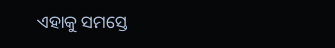ଏହାକୁ ସମସ୍ତେ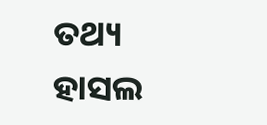ତଥ୍ୟ ହାସଲ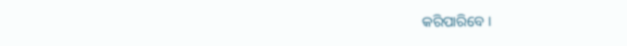କରିପାରିବେ ।